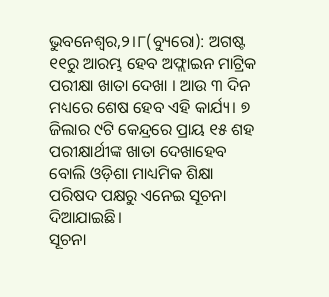ଭୁବନେଶ୍ୱର,୨।୮(ବ୍ୟୁରୋ): ଅଗଷ୍ଟ ୧୧ରୁ ଆରମ୍ଭ ହେବ ଅଫ୍ଲାଇନ ମାଟ୍ରିକ ପରୀକ୍ଷା ଖାତା ଦେଖା । ଆଉ ୩ ଦିନ ମଧ୍ୟରେ ଶେଷ ହେବ ଏହି କାର୍ଯ୍ୟ। ୭ ଜିଲାର ୯ଟି କେନ୍ଦ୍ରରେ ପ୍ରାୟ ୧୫ ଶହ ପରୀକ୍ଷାର୍ଥୀଙ୍କ ଖାତା ଦେଖାହେବ ବୋଲି ଓଡ଼ିଶା ମାଧ୍ୟମିକ ଶିକ୍ଷା ପରିଷଦ ପକ୍ଷରୁ ଏନେଇ ସୂଚନା ଦିଆଯାଇଛି।
ସୂଚନା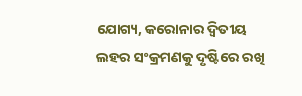ଯୋଗ୍ୟ, କରୋନାର ଦ୍ୱିତୀୟ ଲହର ସଂକ୍ରମଣକୁ ଦୃଷ୍ଟିରେ ରଖି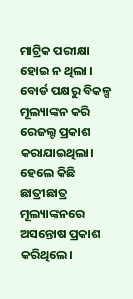ମାଟ୍ରିକ ପରୀକ୍ଷା ହୋଇ ନ ଥିଲା । ବୋର୍ଡ ପକ୍ଷରୁ ବିକଳ୍ପ ମୂଲ୍ୟାଙ୍କନ କରି ରେଜଲ୍ଟ ପ୍ରକାଶ କରାଯାଇଥିଲା। ହେଲେ କିଛି ଛାତ୍ରୀଛାତ୍ର ମୂଲ୍ୟାଙ୍କନରେ ଅସନ୍ତୋଷ ପ୍ରକାଶ କରିଥିଲେ।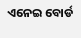ଏନେଇ ବୋର୍ଡ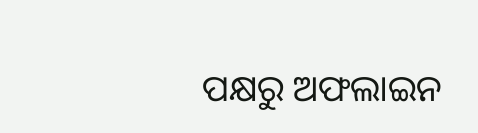ପକ୍ଷରୁ ଅଫଲାଇନ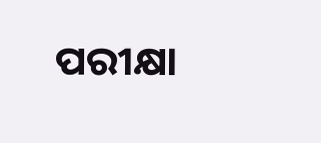ପରୀକ୍ଷା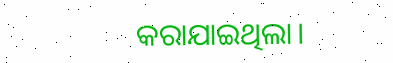କରାଯାଇଥିଲା।